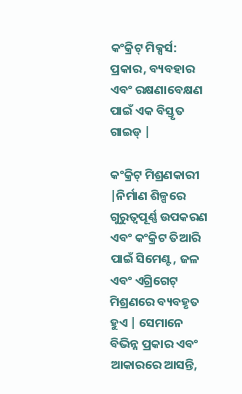କଂକ୍ରିଟ୍ ମିକ୍ସର୍ସ: ପ୍ରକାର, ବ୍ୟବହାର ଏବଂ ରକ୍ଷଣାବେକ୍ଷଣ ପାଇଁ ଏକ ବିସ୍ତୃତ ଗାଇଡ୍ |

କଂକ୍ରିଟ୍ ମିଶ୍ରଣକାରୀ |ନିର୍ମାଣ ଶିଳ୍ପରେ ଗୁରୁତ୍ୱପୂର୍ଣ୍ଣ ଉପକରଣ ଏବଂ କଂକ୍ରିଟ ତିଆରି ପାଇଁ ସିମେଣ୍ଟ, ଜଳ ଏବଂ ଏଗ୍ରିଗେଟ୍ ମିଶ୍ରଣରେ ବ୍ୟବହୃତ ହୁଏ | ସେମାନେ ବିଭିନ୍ନ ପ୍ରକାର ଏବଂ ଆକାରରେ ଆସନ୍ତି,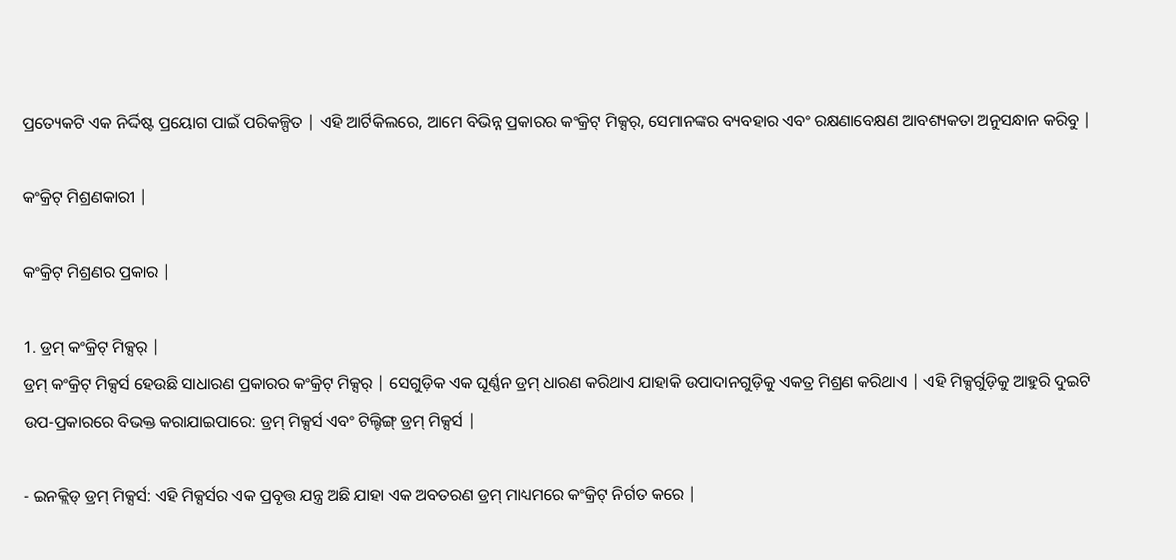ପ୍ରତ୍ୟେକଟି ଏକ ନିର୍ଦ୍ଦିଷ୍ଟ ପ୍ରୟୋଗ ପାଇଁ ପରିକଳ୍ପିତ | ଏହି ଆର୍ଟିକିଲରେ, ଆମେ ବିଭିନ୍ନ ପ୍ରକାରର କଂକ୍ରିଟ୍ ମିକ୍ସର୍, ସେମାନଙ୍କର ବ୍ୟବହାର ଏବଂ ରକ୍ଷଣାବେକ୍ଷଣ ଆବଶ୍ୟକତା ଅନୁସନ୍ଧାନ କରିବୁ |

କଂକ୍ରିଟ୍ ମିଶ୍ରଣକାରୀ |

କଂକ୍ରିଟ୍ ମିଶ୍ରଣର ପ୍ରକାର |

1. ଡ୍ରମ୍ କଂକ୍ରିଟ୍ ମିକ୍ସର୍ |
ଡ୍ରମ୍ କଂକ୍ରିଟ୍ ମିକ୍ସର୍ସ ହେଉଛି ସାଧାରଣ ପ୍ରକାରର କଂକ୍ରିଟ୍ ମିକ୍ସର୍ | ସେଗୁଡ଼ିକ ଏକ ଘୂର୍ଣ୍ଣନ ଡ୍ରମ୍ ଧାରଣ କରିଥାଏ ଯାହାକି ଉପାଦାନଗୁଡ଼ିକୁ ଏକତ୍ର ମିଶ୍ରଣ କରିଥାଏ | ଏହି ମିକ୍ସର୍ଗୁଡ଼ିକୁ ଆହୁରି ଦୁଇଟି ଉପ-ପ୍ରକାରରେ ବିଭକ୍ତ କରାଯାଇପାରେ: ଡ୍ରମ୍ ମିକ୍ସର୍ସ ଏବଂ ଟିଲ୍ଟିଙ୍ଗ୍ ଡ୍ରମ୍ ମିକ୍ସର୍ସ |

- ଇନକ୍ଲିଡ୍ ଡ୍ରମ୍ ମିକ୍ସର୍ସ: ଏହି ମିକ୍ସର୍ସର ଏକ ପ୍ରବୃତ୍ତ ଯନ୍ତ୍ର ଅଛି ଯାହା ଏକ ଅବତରଣ ଡ୍ରମ୍ ମାଧ୍ୟମରେ କଂକ୍ରିଟ୍ ନିର୍ଗତ କରେ |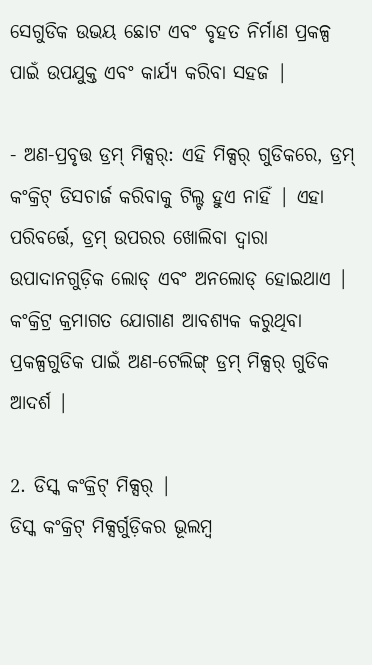ସେଗୁଡିକ ଉଭୟ ଛୋଟ ଏବଂ ବୃହତ ନିର୍ମାଣ ପ୍ରକଳ୍ପ ପାଇଁ ଉପଯୁକ୍ତ ଏବଂ କାର୍ଯ୍ୟ କରିବା ସହଜ |

- ଅଣ-ପ୍ରବୃତ୍ତ ଡ୍ରମ୍ ମିକ୍ସର୍: ଏହି ମିକ୍ସର୍ ଗୁଡିକରେ, ଡ୍ରମ୍ କଂକ୍ରିଟ୍ ଡିସଚାର୍ଜ କରିବାକୁ ଟିଲ୍ଟ ହୁଏ ନାହିଁ | ଏହା ପରିବର୍ତ୍ତେ, ଡ୍ରମ୍ ଉପରର ଖୋଲିବା ଦ୍ୱାରା ଉପାଦାନଗୁଡ଼ିକ ଲୋଡ୍ ଏବଂ ଅନଲୋଡ୍ ହୋଇଥାଏ | କଂକ୍ରିଟ୍ର କ୍ରମାଗତ ଯୋଗାଣ ଆବଶ୍ୟକ କରୁଥିବା ପ୍ରକଳ୍ପଗୁଡିକ ପାଇଁ ଅଣ-ଟେଲିଙ୍ଗ୍ ଡ୍ରମ୍ ମିକ୍ସର୍ ଗୁଡିକ ଆଦର୍ଶ |

2. ଡିସ୍କ କଂକ୍ରିଟ୍ ମିକ୍ସର୍ |
ଡିସ୍କ କଂକ୍ରିଟ୍ ମିକ୍ସର୍ଗୁଡ଼ିକର ଭୂଲମ୍ବ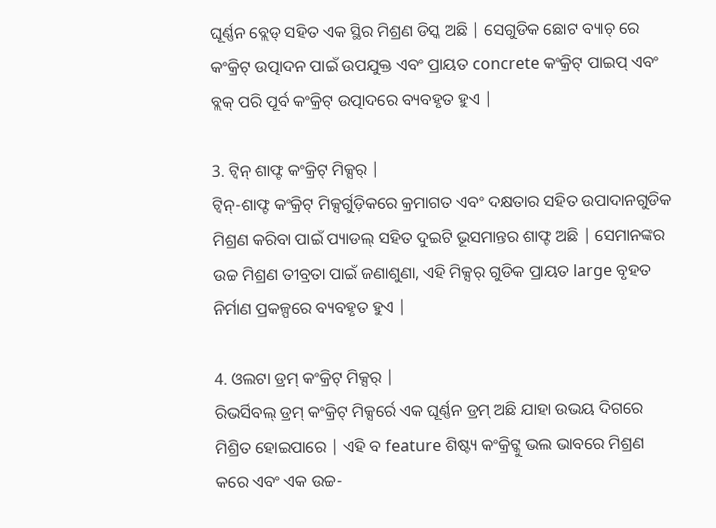ଘୂର୍ଣ୍ଣନ ବ୍ଲେଡ୍ ସହିତ ଏକ ସ୍ଥିର ମିଶ୍ରଣ ଡିସ୍କ ଅଛି | ସେଗୁଡିକ ଛୋଟ ବ୍ୟାଚ୍ ରେ କଂକ୍ରିଟ୍ ଉତ୍ପାଦନ ପାଇଁ ଉପଯୁକ୍ତ ଏବଂ ପ୍ରାୟତ concrete କଂକ୍ରିଟ୍ ପାଇପ୍ ଏବଂ ବ୍ଲକ୍ ପରି ପୂର୍ବ କଂକ୍ରିଟ୍ ଉତ୍ପାଦରେ ବ୍ୟବହୃତ ହୁଏ |

3. ଟ୍ୱିନ୍ ଶାଫ୍ଟ କଂକ୍ରିଟ୍ ମିକ୍ସର୍ |
ଟ୍ୱିନ୍-ଶାଫ୍ଟ କଂକ୍ରିଟ୍ ମିକ୍ସର୍ଗୁଡ଼ିକରେ କ୍ରମାଗତ ଏବଂ ଦକ୍ଷତାର ସହିତ ଉପାଦାନଗୁଡିକ ମିଶ୍ରଣ କରିବା ପାଇଁ ପ୍ୟାଡଲ୍ ସହିତ ଦୁଇଟି ଭୂସମାନ୍ତର ଶାଫ୍ଟ ଅଛି | ସେମାନଙ୍କର ଉଚ୍ଚ ମିଶ୍ରଣ ତୀବ୍ରତା ପାଇଁ ଜଣାଶୁଣା, ଏହି ମିକ୍ସର୍ ଗୁଡିକ ପ୍ରାୟତ large ବୃହତ ନିର୍ମାଣ ପ୍ରକଳ୍ପରେ ବ୍ୟବହୃତ ହୁଏ |

4. ଓଲଟା ଡ୍ରମ୍ କଂକ୍ରିଟ୍ ମିକ୍ସର୍ |
ରିଭର୍ସିବଲ୍ ଡ୍ରମ୍ କଂକ୍ରିଟ୍ ମିକ୍ସର୍ରେ ଏକ ଘୂର୍ଣ୍ଣନ ଡ୍ରମ୍ ଅଛି ଯାହା ଉଭୟ ଦିଗରେ ମିଶ୍ରିତ ହୋଇପାରେ | ଏହି ବ feature ଶିଷ୍ଟ୍ୟ କଂକ୍ରିଟ୍କୁ ଭଲ ଭାବରେ ମିଶ୍ରଣ କରେ ଏବଂ ଏକ ଉଚ୍ଚ-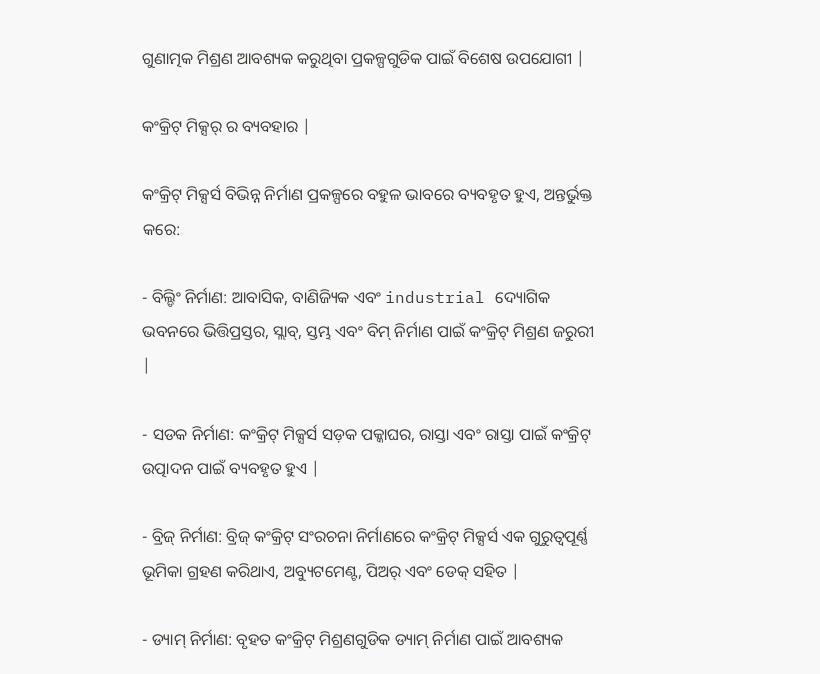ଗୁଣାତ୍ମକ ମିଶ୍ରଣ ଆବଶ୍ୟକ କରୁଥିବା ପ୍ରକଳ୍ପଗୁଡିକ ପାଇଁ ବିଶେଷ ଉପଯୋଗୀ |

କଂକ୍ରିଟ୍ ମିକ୍ସର୍ ର ବ୍ୟବହାର |

କଂକ୍ରିଟ୍ ମିକ୍ସର୍ସ ବିଭିନ୍ନ ନିର୍ମାଣ ପ୍ରକଳ୍ପରେ ବହୁଳ ଭାବରେ ବ୍ୟବହୃତ ହୁଏ, ଅନ୍ତର୍ଭୁକ୍ତ କରେ:

- ବିଲ୍ଡିଂ ନିର୍ମାଣ: ଆବାସିକ, ବାଣିଜ୍ୟିକ ଏବଂ industrial ଦ୍ୟୋଗିକ ଭବନରେ ଭିତ୍ତିପ୍ରସ୍ତର, ସ୍ଲାବ୍, ସ୍ତମ୍ଭ ଏବଂ ବିମ୍ ନିର୍ମାଣ ପାଇଁ କଂକ୍ରିଟ୍ ମିଶ୍ରଣ ଜରୁରୀ |

- ସଡକ ନିର୍ମାଣ: କଂକ୍ରିଟ୍ ମିକ୍ସର୍ସ ସଡ଼କ ପକ୍କାଘର, ରାସ୍ତା ଏବଂ ରାସ୍ତା ପାଇଁ କଂକ୍ରିଟ୍ ଉତ୍ପାଦନ ପାଇଁ ବ୍ୟବହୃତ ହୁଏ |

- ବ୍ରିଜ୍ ନିର୍ମାଣ: ବ୍ରିଜ୍ କଂକ୍ରିଟ୍ ସଂରଚନା ନିର୍ମାଣରେ କଂକ୍ରିଟ୍ ମିକ୍ସର୍ସ ଏକ ଗୁରୁତ୍ୱପୂର୍ଣ୍ଣ ଭୂମିକା ଗ୍ରହଣ କରିଥାଏ, ଅବ୍ୟୁଟମେଣ୍ଟ, ପିଅର୍ ଏବଂ ଡେକ୍ ସହିତ |

- ଡ୍ୟାମ୍ ନିର୍ମାଣ: ବୃହତ କଂକ୍ରିଟ୍ ମିଶ୍ରଣଗୁଡିକ ଡ୍ୟାମ୍ ନିର୍ମାଣ ପାଇଁ ଆବଶ୍ୟକ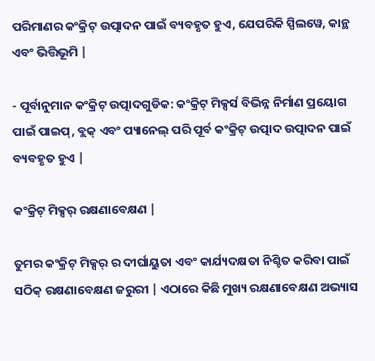ପରିମାଣର କଂକ୍ରିଟ୍ ଉତ୍ପାଦନ ପାଇଁ ବ୍ୟବହୃତ ହୁଏ, ଯେପରିକି ସ୍ପିଲୱେ, କାନ୍ଥ ଏବଂ ଭିତ୍ତିଭୂମି |

- ପୂର୍ବାନୁମାନ କଂକ୍ରିଟ୍ ଉତ୍ପାଦଗୁଡିକ: କଂକ୍ରିଟ୍ ମିକ୍ସର୍ସ ବିଭିନ୍ନ ନିର୍ମାଣ ପ୍ରୟୋଗ ପାଇଁ ପାଇପ୍, ବ୍ଲକ୍ ଏବଂ ପ୍ୟାନେଲ୍ ପରି ପୂର୍ବ କଂକ୍ରିଟ୍ ଉତ୍ପାଦ ଉତ୍ପାଦନ ପାଇଁ ବ୍ୟବହୃତ ହୁଏ |

କଂକ୍ରିଟ୍ ମିକ୍ସର୍ ରକ୍ଷଣାବେକ୍ଷଣ |

ତୁମର କଂକ୍ରିଟ୍ ମିକ୍ସର୍ ର ଦୀର୍ଘାୟୁତା ଏବଂ କାର୍ଯ୍ୟଦକ୍ଷତା ନିଶ୍ଚିତ କରିବା ପାଇଁ ସଠିକ୍ ରକ୍ଷଣାବେକ୍ଷଣ ଜରୁରୀ | ଏଠାରେ କିଛି ମୁଖ୍ୟ ରକ୍ଷଣାବେକ୍ଷଣ ଅଭ୍ୟାସ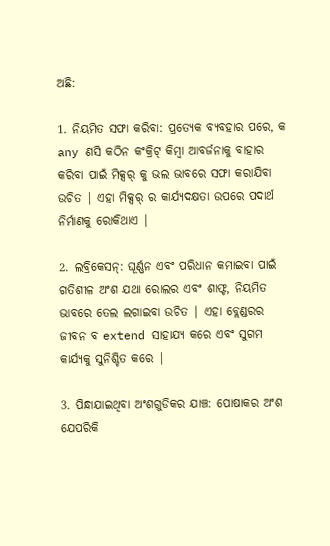ଅଛି:

1. ନିୟମିତ ସଫା କରିବା: ପ୍ରତ୍ୟେକ ବ୍ୟବହାର ପରେ, କ any ଣସି କଠିନ କଂକ୍ରିଟ୍ କିମ୍ବା ଆବର୍ଜନାକୁ ବାହାର କରିବା ପାଇଁ ମିକ୍ସର୍ କୁ ଭଲ ଭାବରେ ସଫା କରାଯିବା ଉଚିତ | ଏହା ମିକ୍ସର୍ ର କାର୍ଯ୍ୟଦକ୍ଷତା ଉପରେ ପଦାର୍ଥ ନିର୍ମାଣକୁ ରୋକିଥାଏ |

2. ଲବ୍ରିକେସନ୍: ଘୂର୍ଣ୍ଣନ ଏବଂ ପରିଧାନ କମାଇବା ପାଇଁ ଗତିଶୀଳ ଅଂଶ ଯଥା ରୋଲର ଏବଂ ଶାଫ୍ଟ, ନିୟମିତ ଭାବରେ ତେଲ ଲଗାଇବା ଉଚିତ | ଏହା ବ୍ଲେଣ୍ଡରର ଜୀବନ ବ extend ସାହାଯ୍ୟ କରେ ଏବଂ ସୁଗମ କାର୍ଯ୍ୟକୁ ସୁନିଶ୍ଚିତ କରେ |

3. ପିନ୍ଧାଯାଇଥିବା ଅଂଶଗୁଡିକର ଯାଞ୍ଚ: ପୋଷାକର ଅଂଶ ଯେପରିକି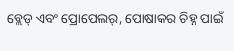ବ୍ଲେଡ୍ ଏବଂ ପ୍ରୋପେଲର୍, ପୋଷାକର ଚିହ୍ନ ପାଇଁ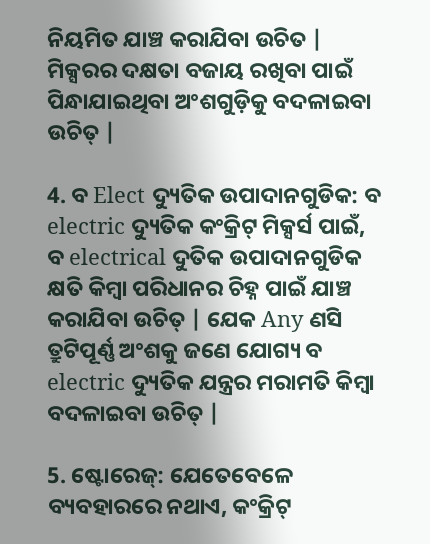ନିୟମିତ ଯାଞ୍ଚ କରାଯିବା ଉଚିତ | ମିକ୍ସରର ଦକ୍ଷତା ବଜାୟ ରଖିବା ପାଇଁ ପିନ୍ଧାଯାଇଥିବା ଅଂଶଗୁଡ଼ିକୁ ବଦଳାଇବା ଉଚିତ୍ |

4. ବ Elect ଦ୍ୟୁତିକ ଉପାଦାନଗୁଡିକ: ବ electric ଦ୍ୟୁତିକ କଂକ୍ରିଟ୍ ମିକ୍ସର୍ସ ପାଇଁ, ବ electrical ଦୁତିକ ଉପାଦାନଗୁଡିକ କ୍ଷତି କିମ୍ବା ପରିଧାନର ଚିହ୍ନ ପାଇଁ ଯାଞ୍ଚ କରାଯିବା ଉଚିତ୍ | ଯେକ Any ଣସି ତ୍ରୁଟିପୂର୍ଣ୍ଣ ଅଂଶକୁ ଜଣେ ଯୋଗ୍ୟ ବ electric ଦ୍ୟୁତିକ ଯନ୍ତ୍ରର ମରାମତି କିମ୍ବା ବଦଳାଇବା ଉଚିତ୍ |

5. ଷ୍ଟୋରେଜ୍: ଯେତେବେଳେ ବ୍ୟବହାରରେ ନଥାଏ, କଂକ୍ରିଟ୍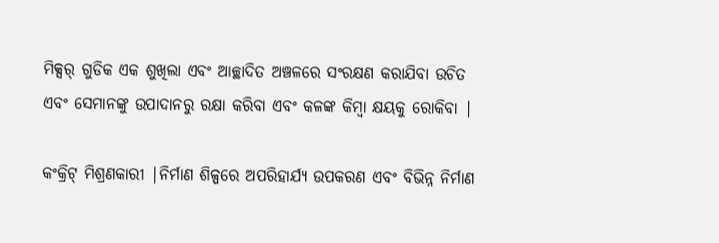ମିକ୍ସର୍ ଗୁଡିକ ଏକ ଶୁଖିଲା ଏବଂ ଆଚ୍ଛାଦିତ ଅଞ୍ଚଳରେ ସଂରକ୍ଷଣ କରାଯିବା ଉଚିତ ଏବଂ ସେମାନଙ୍କୁ ଉପାଦାନରୁ ରକ୍ଷା କରିବା ଏବଂ କଳଙ୍କ କିମ୍ବା କ୍ଷୟକୁ ରୋକିବା |

କଂକ୍ରିଟ୍ ମିଶ୍ରଣକାରୀ |ନିର୍ମାଣ ଶିଳ୍ପରେ ଅପରିହାର୍ଯ୍ୟ ଉପକରଣ ଏବଂ ବିଭିନ୍ନ ନିର୍ମାଣ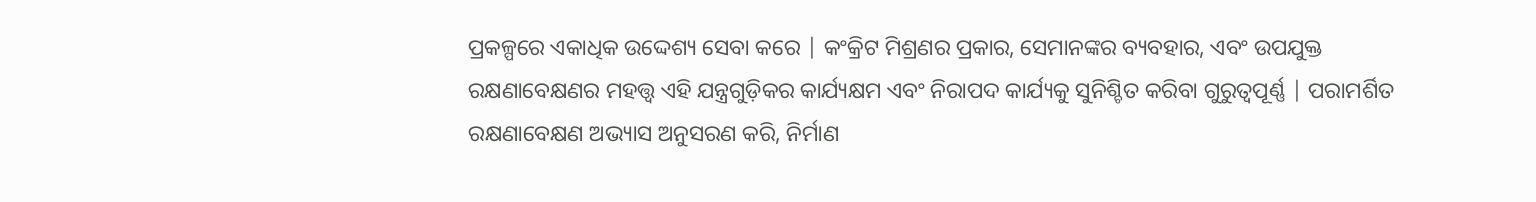ପ୍ରକଳ୍ପରେ ଏକାଧିକ ଉଦ୍ଦେଶ୍ୟ ସେବା କରେ | କଂକ୍ରିଟ ମିଶ୍ରଣର ପ୍ରକାର, ସେମାନଙ୍କର ବ୍ୟବହାର, ଏବଂ ଉପଯୁକ୍ତ ରକ୍ଷଣାବେକ୍ଷଣର ମହତ୍ତ୍ୱ ଏହି ଯନ୍ତ୍ରଗୁଡ଼ିକର କାର୍ଯ୍ୟକ୍ଷମ ଏବଂ ନିରାପଦ କାର୍ଯ୍ୟକୁ ସୁନିଶ୍ଚିତ କରିବା ଗୁରୁତ୍ୱପୂର୍ଣ୍ଣ | ପରାମର୍ଶିତ ରକ୍ଷଣାବେକ୍ଷଣ ଅଭ୍ୟାସ ଅନୁସରଣ କରି, ନିର୍ମାଣ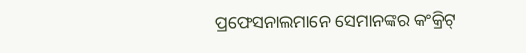ପ୍ରଫେସନାଲମାନେ ସେମାନଙ୍କର କଂକ୍ରିଟ୍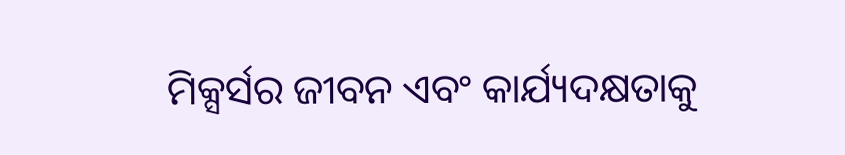ମିକ୍ସର୍ସର ଜୀବନ ଏବଂ କାର୍ଯ୍ୟଦକ୍ଷତାକୁ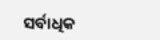ସର୍ବାଧିକ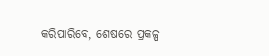କରିପାରିବେ, ଶେଷରେ ପ୍ରକଳ୍ପ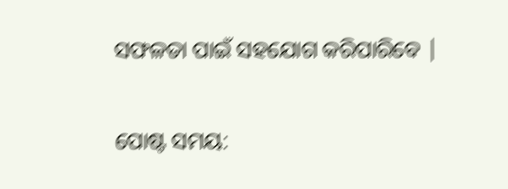ସଫଳତା ପାଇଁ ସହଯୋଗ କରିପାରିବେ |


ପୋଷ୍ଟ ସମୟ: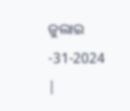ଜୁଲାଇ -31-2024 |